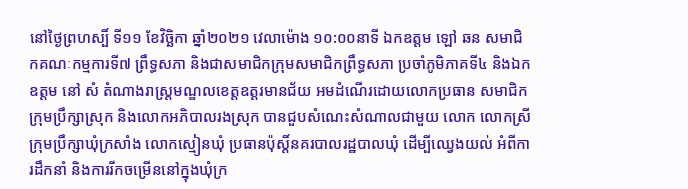នៅថ្ងៃព្រហស្បិ៍ ទី១១ ខែវិច្ឆិកា ឆ្នាំ២០២១ វេលាម៉ោង ១០:០០នាទី ឯកឧត្តម ឡៅ ឆន សមាជិកគណៈកម្មការទី៧ ព្រឹទ្ធសភា និងជាសមាជិកក្រុមសមាជិកព្រឹទ្ធសភា ប្រចាំភូមិភាគទី៤ និងឯកឧត្តម នៅ សំ តំណាងរាស្រ្តមណ្ឌលខេត្តឧត្តរមានជ័យ អមដំណើរដោយលោកប្រធាន សមាជិកក្រុមប្រឹក្សាស្រុក និងលោកអភិបាលរងស្រុក បានជួបសំណេះសំណាលជាមួយ លោក លោកស្រីក្រុមប្រឹក្សាឃុំក្រសាំង លោកស្មៀនឃុំ ប្រធានប៉ុស្តិ៍នគរបាលរដ្ឋបាលឃុំ ដើម្បីឈ្វេងយល់ អំពីការដឹកនាំ និងការរីកចម្រើននៅក្នុងឃុំក្រ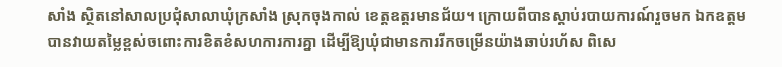សាំង ស្ថិតនៅសាលប្រជុំសាលាឃុំក្រសាំង ស្រុកចុងកាល់ ខេត្តឧត្តរមានជ័យ។ ក្រោយពីបានស្តាប់របាយការណ៍រួចមក ឯកឧត្តម បានវាយតម្លៃខ្ពស់ចពោះការខិតខំសហការការគ្នា ដើម្បីឱ្យឃុំជាមានការរីកចម្រើនយ៉ាងឆាប់រហ័ស ពិសេ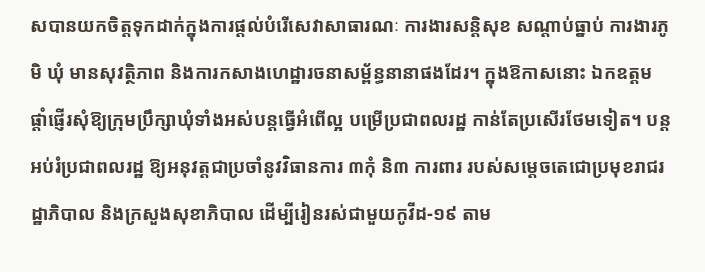សបានយកចិត្តទុកដាក់ក្នុងការផ្តល់បំរើសេវាសាធារណៈ ការងារសន្តិសុខ សណ្តាប់ធ្នាប់ ការងារភូមិ ឃុំ មានសុវត្ថិភាព និងការកសាងហេដ្ឋារចនាសម្ព័ន្ធនានាផងដែរ។ ក្នុងឱកាសនោះ ឯកឧត្តម ផ្តាំផ្ញើរសុំឱ្យក្រុមប្រឹក្សាឃុំទាំងអស់បន្តធ្វើអំពើល្អ បម្រើប្រជាពលរដ្ឋ កាន់តែប្រសើរថែមទៀត។ បន្តអប់រំប្រជាពលរដ្ឋ ឱ្យអនុវត្តជាប្រចាំនូវវិធានការ ៣កុំ និ៣ ការពារ របស់សម្តេចតេជោប្រមុខរាជរដ្ឋាភិបាល និងក្រសួងសុខាភិបាល ដើម្បីរៀនរស់ជាមួយកូវីដ-១៩ តាម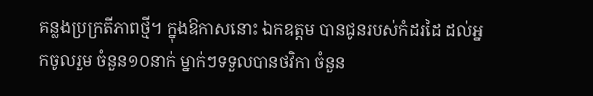គន្លងប្រក្រតីភាពថ្មី។ ក្នុងឱកាសនោះ ឯកឧត្តម បានជូនរបស់កំដរដៃ ដល់អ្នកចូលរួម ចំនួន១០នាក់ ម្នាក់ៗទទួលបានថវិកា ចំនួន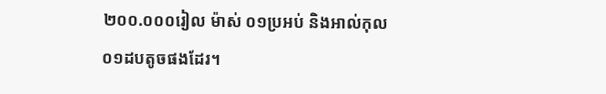២០០.០០០រៀល ម៉ាស់ ០១ប្រអប់ និងអាល់កុល ០១ដបតូចផងដែរ។